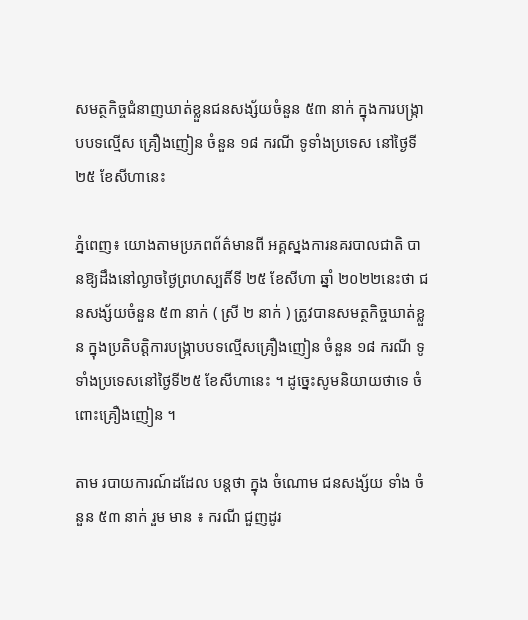សមត្ថកិច្ចជំនាញឃាត់ខ្លួនជនសង្ស័យចំនួន ៥៣ នាក់ ក្នុងការបង្ក្រាបបទល្មើស គ្រឿងញៀន ចំនួន ១៨ ករណី ទូទាំងប្រទេស នៅថ្ងៃទី២៥ ខែសីហានេះ

ភ្នំពេញ៖ យោងតាមប្រភពព័ត៌មានពី អគ្គស្នងការនគរបាលជាតិ បានឱ្យដឹងនៅល្ងាចថ្ងៃព្រហស្បតិ៍ទី ២៥ ខែសីហា ឆ្នាំ ២០២២នេះថា ជនសង្ស័យចំនួន ៥៣ នាក់ ( ស្រី ២ នាក់ ) ត្រូវបានសមត្ថកិច្ចឃាត់ខ្លួន ក្នុងប្រតិបត្តិការបង្ក្រាបបទល្មើសគ្រឿងញៀន ចំនួន ១៨ ករណី ទូទាំងប្រទេសនៅថ្ងៃទី២៥ ខែសីហានេះ ។ ដូច្នេះសូមនិយាយថាទេ ចំពោះគ្រឿងញៀន ។

តាម របាយការណ៍ដដែល បន្តថា ក្នុង ចំណោម ជនសង្ស័យ ទាំង ចំនួន ៥៣ នាក់ រួម មាន ៖ ករណី ជួញដូរ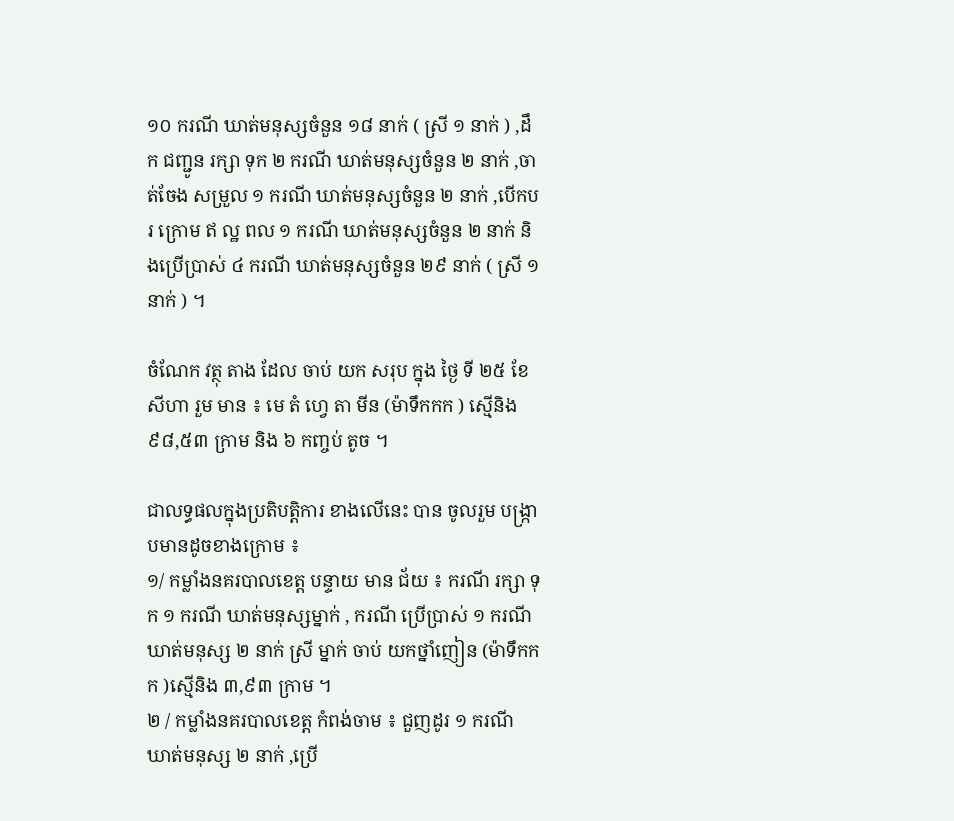១០ ករណី ឃាត់មនុស្សចំនួន ១៨ នាក់ ( ស្រី ១ នាក់ ) ,ដឹក ជញ្ជូន រក្សា ទុក ២ ករណី ឃាត់មនុស្សចំនួន ២ នាក់ ,ចាត់ចែង សម្រួល ១ ករណី ឃាត់មនុស្សចំនួន ២ នាក់ ,បើកបរ ក្រោម ឥ ល្ឋ ពល ១ ករណី ឃាត់មនុស្សចំនួន ២ នាក់ និងប្រើប្រាស់ ៤ ករណី ឃាត់មនុស្សចំនួន ២៩ នាក់ ( ស្រី ១ នាក់ ) ។

ចំណែក វត្ថុ តាង ដែល ចាប់ យក សរុប ក្នុង ថ្ងៃ ទី ២៥ ខែសីហា រួម មាន ៖ មេ តំ ហ្វេ តា មីន (ម៉ាទឹកកក ) ស្មេីនិង ៩៨,៥៣ ក្រាម និង ៦ កញ្ចប់ តូច ។

ជាលទ្ធផលក្នុងប្រតិបត្តិការ ខាងលើនេះ បាន ចូលរួម បង្ក្រាបមានដូចខាងក្រោម ៖
១/ កម្លាំងនគរបាលខេត្ត បន្ទាយ មាន ជ័យ ៖ ករណី រក្សា ទុក ១ ករណី ឃាត់មនុស្សម្នាក់ , ករណី ប្រើប្រាស់ ១ ករណី ឃាត់មនុស្ស ២ នាក់ ស្រី ម្នាក់ ចាប់ យកថ្នាំញៀន (ម៉ាទឹកកក )ស្មេីនិង ៣,៩៣ ក្រាម ។
២ / កម្លាំងនគរបាលខេត្ត កំពង់ចាម ៖ ជួញដូរ ១ ករណី ឃាត់មនុស្ស ២ នាក់ ,ប្រើ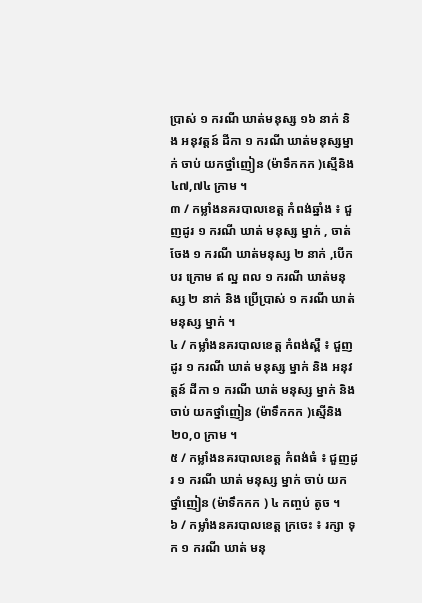ប្រាស់ ១ ករណី ឃាត់មនុស្ស ១៦ នាក់ និង អនុវត្តន៍ ដីកា ១ ករណី ឃាត់មនុស្សម្នាក់ ចាប់ យកថ្នាំញៀន (ម៉ាទឹកកក )ស្មេីនិង ៤៧,៧៤ ក្រាម ។
៣ / កម្លាំងនគរបាលខេត្ត កំពង់ឆ្នាំង ៖ ជួញដូរ ១ ករណី ឃាត់ មនុស្ស ម្នាក់ , ចាត់ចែង ១ ករណី ឃាត់មនុស្ស ២ នាក់ ,បើកបរ ក្រោម ឥ ល្ឋ ពល ១ ករណី ឃាត់មនុស្ស ២ នាក់ និង ប្រើប្រាស់ ១ ករណី ឃាត់ មនុស្ស ម្នាក់ ។
៤ / កម្លាំងនគរបាលខេត្ត កំពង់ស្ពឺ ៖ ជួញដូរ ១ ករណី ឃាត់ មនុស្ស ម្នាក់ និង អនុវត្តន៍ ដីកា ១ ករណី ឃាត់ មនុស្ស ម្នាក់ និងចាប់ យកថ្នាំញៀន (ម៉ាទឹកកក )ស្មេីនិង ២០,០ ក្រាម ។
៥ / កម្លាំងនគរបាលខេត្ត កំពង់ធំ ៖ ជួញដូរ ១ ករណី ឃាត់ មនុស្ស ម្នាក់ ចាប់ យក ថ្នាំញៀន (ម៉ាទឹកកក ) ៤ កញ្ចប់ តូច ។
៦ / កម្លាំងនគរបាលខេត្ត ក្រចេះ ៖ រក្សា ទុក ១ ករណី ឃាត់ មនុ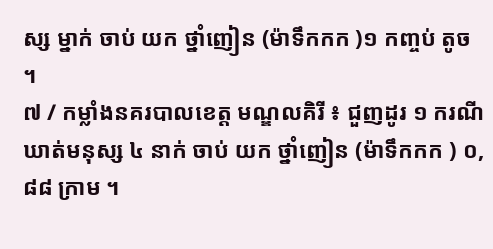ស្ស ម្នាក់ ចាប់ យក ថ្នាំញៀន (ម៉ាទឹកកក )១ កញ្ចប់ តូច ។
៧ / កម្លាំងនគរបាលខេត្ត មណ្ឌលគិរី ៖ ជួញដូរ ១ ករណី ឃាត់មនុស្ស ៤ នាក់ ចាប់ យក ថ្នាំញៀន (ម៉ាទឹកកក ) ០,៨៨ ក្រាម ។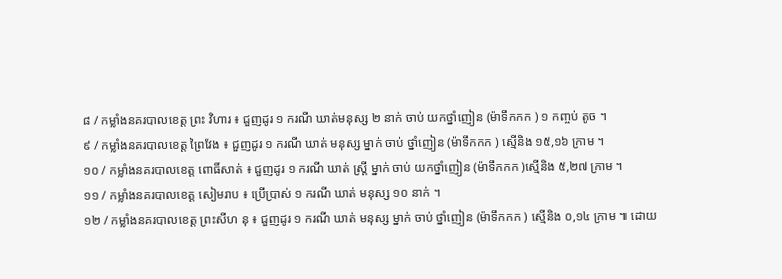៨ / កម្លាំងនគរបាលខេត្ត ព្រះ វិហារ ៖ ជួញដូរ ១ ករណី ឃាត់មនុស្ស ២ នាក់ ចាប់ យកថ្នាំញៀន (ម៉ាទឹកកក ) ១ កញ្ចប់ តូច ។
៩ / កម្លាំងនគរបាលខេត្ត ព្រៃវែង ៖ ជួញដូរ ១ ករណី ឃាត់ មនុស្ស ម្នាក់ ចាប់ ថ្នាំញៀន (ម៉ាទឹកកក ) ស្មេីនិង ១៥,១៦ ក្រាម ។
១០ / កម្លាំងនគរបាលខេត្ត ពោធិ៍សាត់ ៖ ជួញដូរ ១ ករណី ឃាត់ ស្រ្តី ម្នាក់ ចាប់ យកថ្នាំញៀន (ម៉ាទឹកកក )ស្មេីនិង ៥,២៧ ក្រាម ។
១១ / កម្លាំងនគរបាលខេត្ត សៀមរាប ៖ ប្រើប្រាស់ ១ ករណី ឃាត់ មនុស្ស ១០ នាក់ ។
១២ / កម្លាំងនគរបាលខេត្ត ព្រះសីហ នុ ៖ ជួញដូរ ១ ករណី ឃាត់ មនុស្ស ម្នាក់ ចាប់ ថ្នាំញៀន (ម៉ាទឹកកក ) ស្មេីនិង ០,១៤ ក្រាម ៕ ដោយ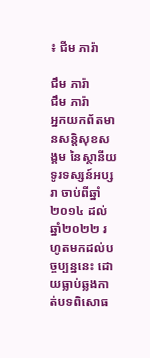៖ ជីម ភារ៉ា

ជឹម ភារ៉ា
ជឹម ភារ៉ា
អ្នកយកព័តមានសន្តិសុខសង្គម នៃស្ថានីយទូរទស្សន៍អប្សរា ចាប់ពីឆ្នាំ២០១៤ ដល់ឆ្នាំ២០២២ រហូតមកដល់បច្ចប្បន្ននេះ ដោយធ្លាប់ឆ្លងកាត់បទពិសោធ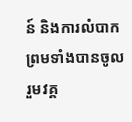ន៍ និងការលំបាក ព្រមទាំងបានចូលរួមវគ្គ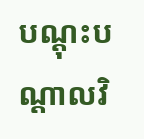បណ្ដុះបណ្ដាលវិ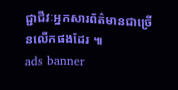ជ្ជាជីវៈអ្នកសារព័ត៌មានជាច្រើនលើកផងដែរ ៕
ads banner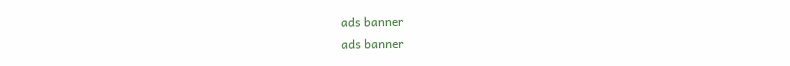ads banner
ads banner